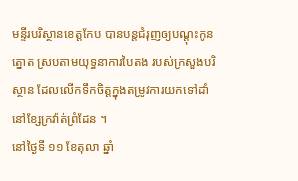មន្ទីរបរិស្ថានខេត្តកែប បានបន្តជំរុញឲ្យបណ្តុះកូនត្នោត ស្របតាមយុទ្ធនាការបៃតង របស់ក្រសួងបរិស្ថាន ដែលលើកទឹកចិត្តក្នុងតម្រូវការយកទៅដាំនៅខ្សែក្រវ៉ាត់ព្រំដែន ។
នៅថ្ងៃទី ១១ ខែតុលា ឆ្នាំ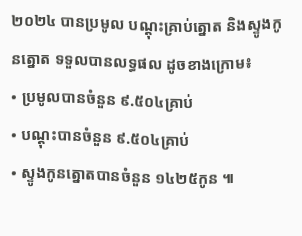២០២៤ បានប្រមូល បណ្ដុះគ្រាប់ត្នោត និងស្ទូងកូនត្នោត ទទួលបានលទ្ធផល ដូចខាងក្រោម៖
• ប្រមូលបានចំនួន ៩.៥០៤គ្រាប់
• បណ្ដុះបានចំនួន ៩.៥០៤គ្រាប់
• ស្ទូងកូនត្នោតបានចំនួន ១៤២៥កូន ៕